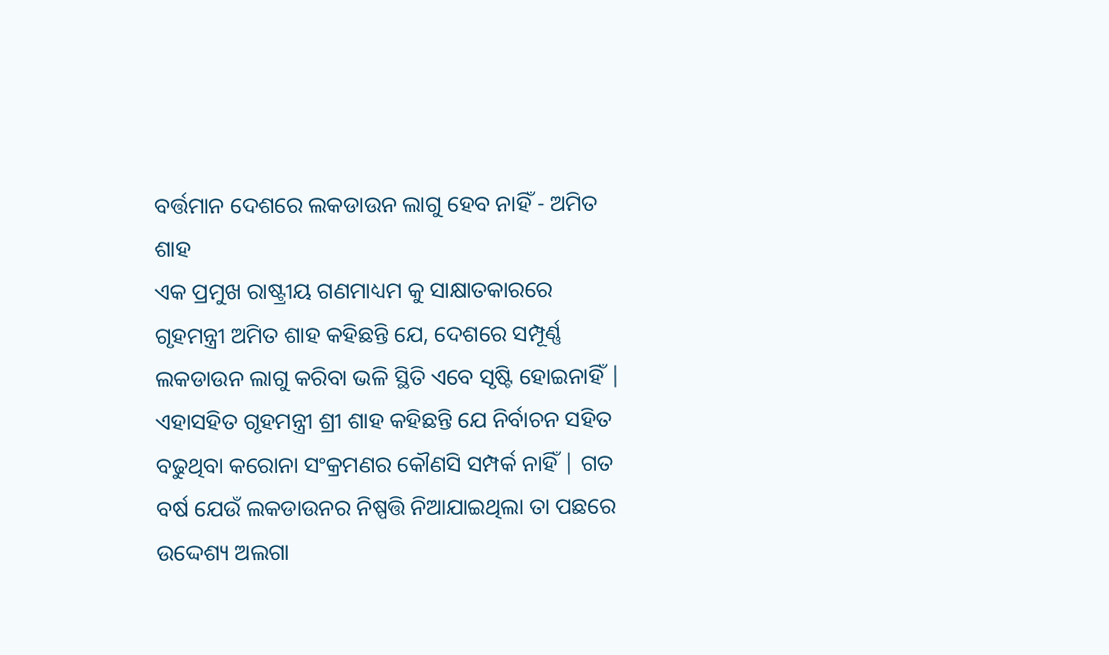ବର୍ତ୍ତମାନ ଦେଶରେ ଲକଡାଉନ ଲାଗୁ ହେବ ନାହିଁ - ଅମିତ ଶାହ
ଏକ ପ୍ରମୁଖ ରାଷ୍ଟ୍ରୀୟ ଗଣମାଧ୍ୟମ କୁ ସାକ୍ଷାତକାରରେ ଗୃହମନ୍ତ୍ରୀ ଅମିତ ଶାହ କହିଛନ୍ତି ଯେ, ଦେଶରେ ସମ୍ପୂର୍ଣ୍ଣ ଲକଡାଉନ ଲାଗୁ କରିବା ଭଳି ସ୍ଥିତି ଏବେ ସୃଷ୍ଟି ହୋଇନାହିଁ | ଏହାସହିତ ଗୃହମନ୍ତ୍ରୀ ଶ୍ରୀ ଶାହ କହିଛନ୍ତି ଯେ ନିର୍ବାଚନ ସହିତ ବଢୁଥିବା କରୋନା ସଂକ୍ରମଣର କୌଣସି ସମ୍ପର୍କ ନାହିଁ | ଗତ ବର୍ଷ ଯେଉଁ ଲକଡାଉନର ନିଷ୍ପତ୍ତି ନିଆଯାଇଥିଲା ତା ପଛରେ ଉଦ୍ଦେଶ୍ୟ ଅଲଗା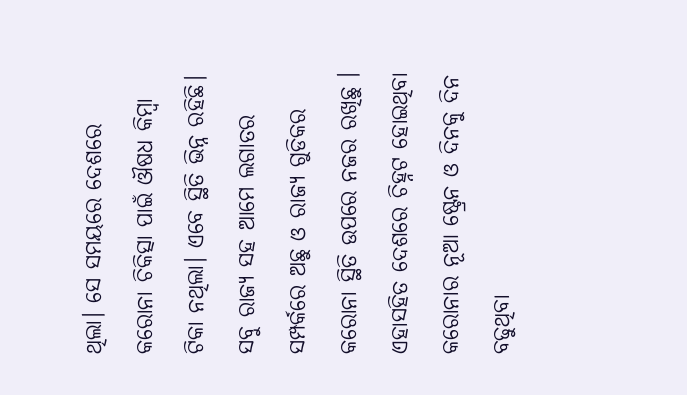ଥିଲା। ସେ ସମୟରେ ଦେଶରେ କରୋନା ଚିକିତ୍ସା ପାଇଁ ଔଷଧ କିମ୍ବା ଟିକା ନଥିଲା। ଏବେ ସ୍ଥିତି ଭିନ୍ନ ରହିଛି। ସବୁ ରାଜ୍ୟ ସହ ଆମେ ଲଗାତର ସମ୍ପର୍କରେ ଅଛୁ ଓ ରାଜ୍ୟ ଗୁଡିକର କରୋନା ସ୍ଥିତି ଉପରେ ନଜର ରଖିଛୁ ।
ଏହାସହିତ ଦେଶରେ ଚିହ୍ନଟ ହୋଇଥିବା କରୋନାର ନୂଆ ଷ୍ଟ୍ରେନ ଓ ଦିନକୁ ଦିନ ବଢୁଥିବା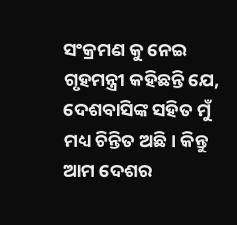ସଂକ୍ରମଣ କୁ ନେଇ ଗୃହମନ୍ତ୍ରୀ କହିଛନ୍ତି ଯେ, ଦେଶବାସିଙ୍କ ସହିତ ମୁଁ ମଧ୍ୟ ଚିନ୍ତିତ ଅଛି। କିନ୍ତୁ ଆମ ଦେଶର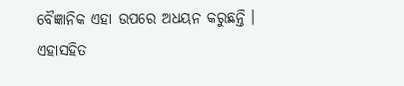ବୈଜ୍ଞାନିକ ଏହା ଉପରେ ଅଧୟନ କରୁଛନ୍ତି । ଏହାସହିତ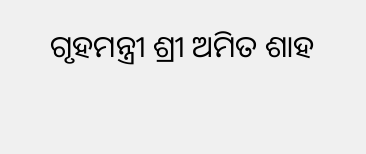ଗୃହମନ୍ତ୍ରୀ ଶ୍ରୀ ଅମିତ ଶାହ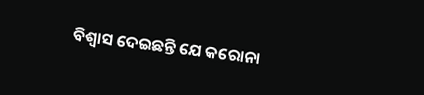ବିଶ୍ୱାସ ଦେଇଛନ୍ତି ଯେ କରୋନା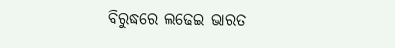ବିରୁଦ୍ଧରେ ଲଢେଇ ଭାରତ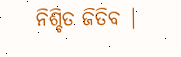ନିଶ୍ଚିତ ଜିତିବ |